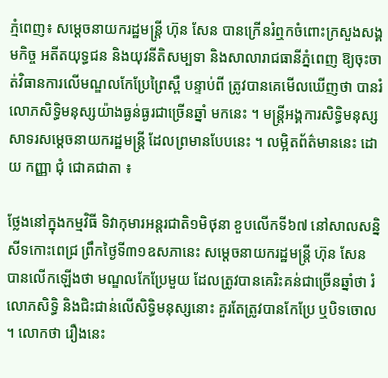ភ្មំពេញ៖ សម្ដេចនាយករដ្ឋមន្ដ្រី ហ៊ុន សែន បានក្រើនរំឮកចំពោះក្រសួងសង្គមកិច្ច អតីតយុទ្ធជន និងយុវនីតិសម្បទា និងសាលារាជធានីភ្នំពេញ ឱ្យចុះចាត់វិធានការលើមណ្ឌលកែប្រែព្រៃស្ពឺ បន្ទាប់ពី ត្រូវបានគេមើលឃើញថា បានរំលោភសិទ្ធិមនុស្សយ៉ាងធ្ងន់ធ្ងរជាច្រើនឆ្នាំ មកនេះ ។ មន្ត្រីអង្គការសិទ្ធិមនុស្ស សាទរសម្ដេចនាយករដ្ឋមន្ត្រី ដែលព្រមានបែបនេះ ។ លម្អិតព័ត៌មាននេះ ដោយ កញ្ញា ជុំ ជោគជាតា ៖

ថ្លែងនៅក្នុងកម្មវិធី ទិវាកុមារអន្តរជាតិ១មិថុនា ខួបលើកទី៦៧ នៅសាលសន្និសីទកោះពេជ្រ ព្រឹកថ្ងៃទី៣១ឧសភានេះ សម្ដេចនាយករដ្ឋមន្ដ្រី ហ៊ុន សែន បានលើកឡើងថា មណ្ឌលកែប្រែមួយ ដែលត្រូវបានគេរិះគន់ជាច្រើនឆ្នាំថា រំលោភសិទ្ធិ និងជិះជាន់លើសិទ្ធិមនុស្សនោះ គួរតែត្រូវបានកែប្រែ ឬបិទចោល ។ លោកថា រឿងនេះ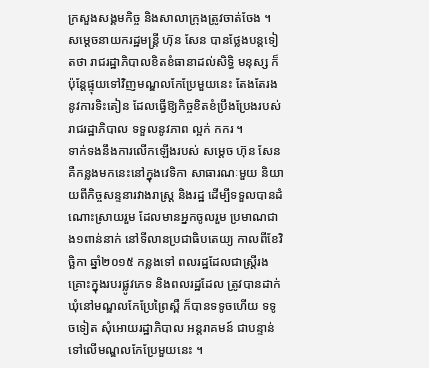ក្រសួងសង្គមកិច្ច និងសាលាក្រុងត្រូវចាត់ចែង ។
សម្ដេចនាយករដ្ឋមន្ដ្រី ហ៊ុន សែន បានថ្លែងបន្ដទៀតថា រាជរដ្ឋាភិបាលខិតខំធានាដល់សិទ្ធិ មនុស្ស ក៏ប៉ុន្ដែផ្ទុយទៅវិញមណ្ឌលកែប្រែមួយនេះ តែងតែរងនូវការទិះតៀន ដែលធ្វើឱ្យកិច្ចខិតខំប្រឹងប្រែងរបស់រាជរដ្ឋាភិបាល ទទួលនូវភាព ល្អក់ កករ ។
ទាក់ទងនឹងការលើកឡើងរបស់ សម្ដេច ហ៊ុន សែន គឺកន្លងមកនេះនៅក្នុងវេទិកា សាធារណៈមួយ និយាយពីកិច្ចសន្ទនារវាងរាស្ដ្រ និងរដ្ឋ ដើម្បីទទួលបានដំណោះស្រាយរួម ដែលមានអ្នកចូលរួម ប្រមាណជាង១ពាន់នាក់ នៅទីលានប្រជាធិបតេយ្យ កាលពីខែវិច្ឆិកា ឆ្នាំ២០១៥ កន្លងទៅ ពលរដ្ឋដែលជាស្ដ្រីរងគ្រោះក្នុងរបរផ្លូវភេទ និងពលរដ្ឋដែល ត្រូវបានដាក់ឃុំនៅមណ្ឌលកែប្រែព្រៃស្ពឺ ក៏បានទទូចហើយ ទទូចទៀត សុំអោយរដ្ឋាភិបាល អន្តរាគមន៍ ជាបន្ទាន់ទៅលើមណ្ឌលកែប្រែមួយនេះ ។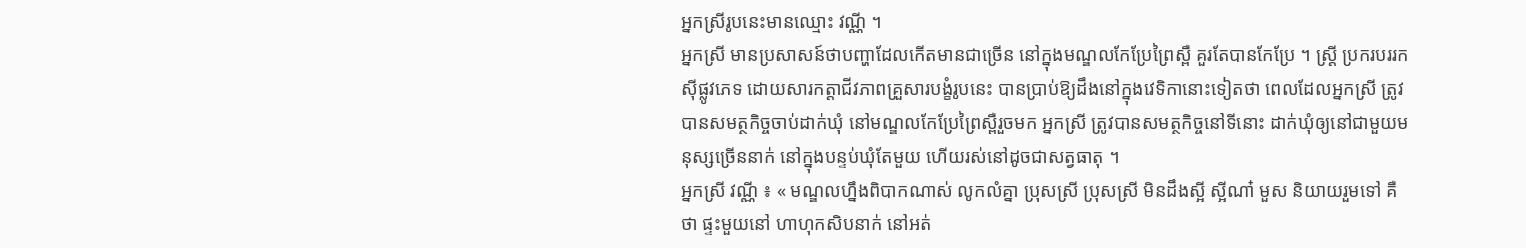អ្នកស្រីរូបនេះមានឈ្មោះ វណ្ណី ។
អ្នកស្រី មានប្រសាសន៍ថាបញ្ហាដែលកើតមានជាច្រើន នៅក្នុងមណ្ឌលកែប្រែព្រៃស្ពឺ គួរតែបានកែប្រែ ។ ស្ដ្រី ប្រករបររកស៊ីផ្លូវភេទ ដោយសារកត្តាជីវភាពគ្រួសារបង្ខំរូបនេះ បានប្រាប់ឱ្យដឹងនៅក្នុងវេទិកានោះទៀតថា ពេលដែលអ្នកស្រី ត្រូវបានសមត្ថកិច្ចចាប់ដាក់ឃុំ នៅមណ្ឌលកែប្រែព្រៃស្ពឺរួចមក អ្នកស្រី ត្រូវបានសមត្ថកិច្ចនៅទីនោះ ដាក់ឃុំឲ្យនៅជាមួយមនុស្សច្រើននាក់ នៅក្នុងបន្ទប់ឃុំតែមួយ ហើយរស់នៅដូចជាសត្វធាតុ ។
អ្នកស្រី វណ្ណី ៖ « មណ្ឌលហ្នឹងពិបាកណាស់ លូកលំគ្នា ប្រុសស្រី ប្រុសស្រី មិនដឹងស្អី ស្អីណា៎ មួស និយាយរួមទៅ គឺថា ផ្ទះមួយនៅ ហាហុកសិបនាក់ នៅអត់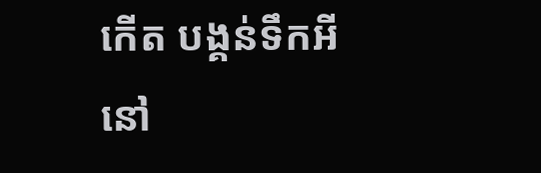កើត បង្គន់ទឹកអីនៅ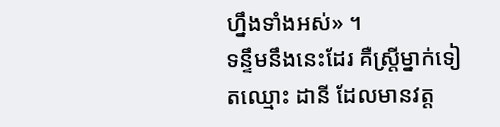ហ្នឹងទាំងអស់» ។
ទន្ទឹមនឹងនេះដែរ គឺស្ត្រីម្នាក់ទៀតឈ្មោះ ដានី ដែលមានវត្ត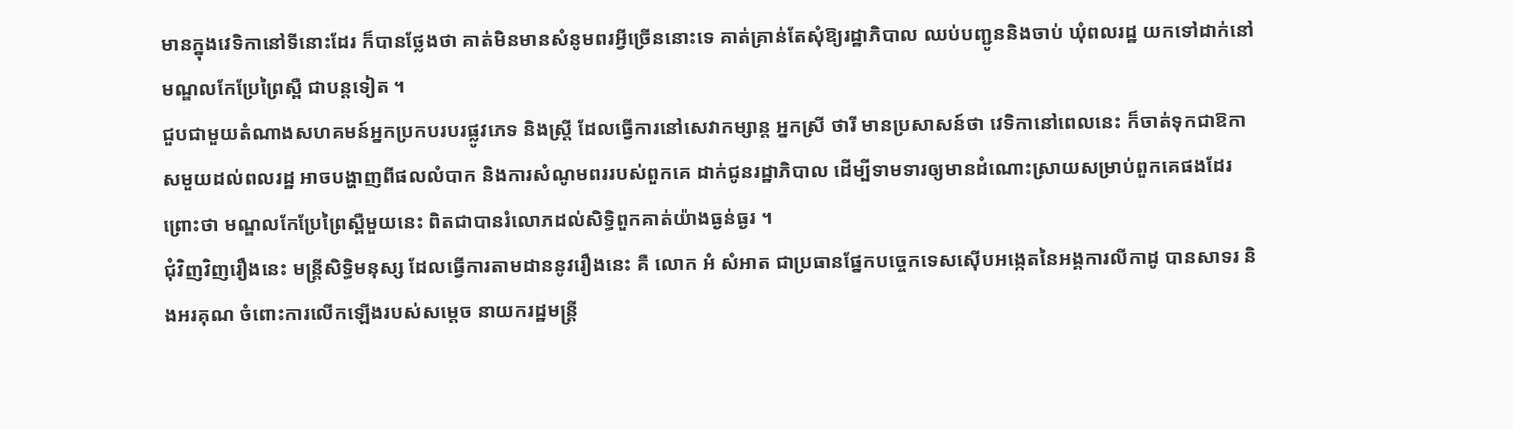មានក្នុងវេទិកានៅទីនោះដែរ ក៏បានថ្លែងថា គាត់មិនមានសំនូមពរអ្វីច្រើននោះទេ គាត់គ្រាន់តែសុំឱ្យរដ្ឋាភិបាល ឈប់បញ្ជូននិងចាប់ ឃុំពលរដ្ឋ យកទៅដាក់នៅមណ្ឌលកែប្រែព្រៃស្ពឺ ជាបន្ដទៀត ។
ជួបជាមួយតំណាងសហគមន៍អ្នកប្រកបរបរផ្លូវភេទ និងស្ដ្រី ដែលធ្វើការនៅសេវាកម្សាន្ត អ្នកស្រី ថារី មានប្រសាសន៍ថា វេទិកានៅពេលនេះ ក៏ចាត់ទុកជាឱកាសមួយដល់ពលរដ្ឋ អាចបង្ហាញពីផលលំបាក និងការសំណូមពររបស់ពួកគេ ដាក់ជូនរដ្ឋាភិបាល ដើម្បីទាមទារឲ្យមានដំណោះស្រាយសម្រាប់ពួកគេផងដែរ ព្រោះថា មណ្ឌលកែប្រែព្រៃស្ពឺមួយនេះ ពិតជាបានរំលោភដល់សិទ្ធិពួកគាត់យ៉ាងធ្ងន់ធ្ងរ ។
ជុំវិញវិញរឿងនេះ មន្ដ្រីសិទ្ធិមនុស្ស ដែលធ្វើការតាមដាននូវរឿងនេះ គឺ លោក អំ សំអាត ជាប្រធានផ្នែកបច្ចេកទេសស៊ើបអង្កេតនៃអង្គការលីកាដូ បានសាទរ និងអរគុណ ចំពោះការលើកឡើងរបស់សម្ដេច នាយករដ្ឋមន្ដ្រី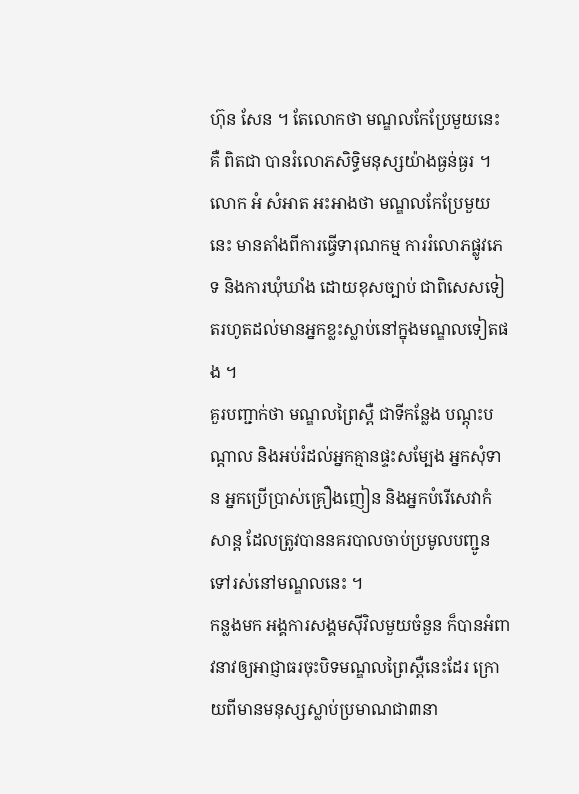ហ៊ុន សែន ។ តែលោកថា មណ្ឌលកែប្រែមួយនេះ គឺ ពិតជា បានរំលោភសិទ្ធិមនុស្សយ៉ាងធ្ងន់ធ្ងរ ។
លោក អំ សំអាត អះអាងថា មណ្ឌលកែប្រែមួយនេះ មានតាំងពីការធ្វើទារុណកម្ម ការរំលោភផ្លូវភេទ និងការឃុំឃាំង ដោយខុសច្បាប់ ជាពិសេសទៀតរហូតដល់មានអ្នកខ្លះស្លាប់នៅក្នុងមណ្ឌលទៀតផង ។
គួរបញ្ជាក់ថា មណ្ឌលព្រៃស្ពឺ ជាទីកន្លែង បណ្តុះបណ្តាល និងអប់រំដល់អ្នកគ្មានផ្ទះសម្បែង អ្នកសុំទាន អ្នកប្រើប្រាស់គ្រឿងញៀន និងអ្នកបំរើសេវាកំសាន្ត ដែលត្រូវបាននគរបាលចាប់ប្រមូលបញ្ជូនទៅរស់នៅមណ្ឌលនេះ ។
កន្លងមក អង្គការសង្គមស៊ីវិលមួយចំនួន ក៏បានអំពាវនាវឲ្យអាជ្ញាធរចុះបិទមណ្ឌលព្រៃស្ពឺនេះដែរ ក្រោយពីមានមនុស្សស្លាប់ប្រមាណជា៣នា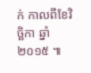ក់ កាលពីខែវិច្ឆិកា ឆ្នាំ២០១៥ ៕